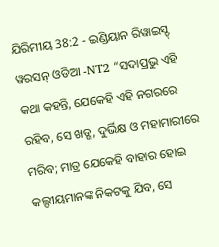ଯିରିମୀୟ 38:2 - ଇଣ୍ଡିୟାନ ରିୱାଇସ୍ଡ୍ ୱରସନ୍ ଓଡିଆ -NT2 “ସଦାପ୍ରଭୁ ଏହି କଥା କହନ୍ତି, ଯେକେହି ଏହି ନଗରରେ ରହିବ, ସେ ଖଡ୍ଗ, ଦୁର୍ଭିକ୍ଷ ଓ ମହାମାରୀରେ ମରିବ; ମାତ୍ର ଯେକେହି ବାହାର ହୋଇ କଲ୍ଦୀୟମାନଙ୍କ ନିକଟକୁ ଯିବ, ସେ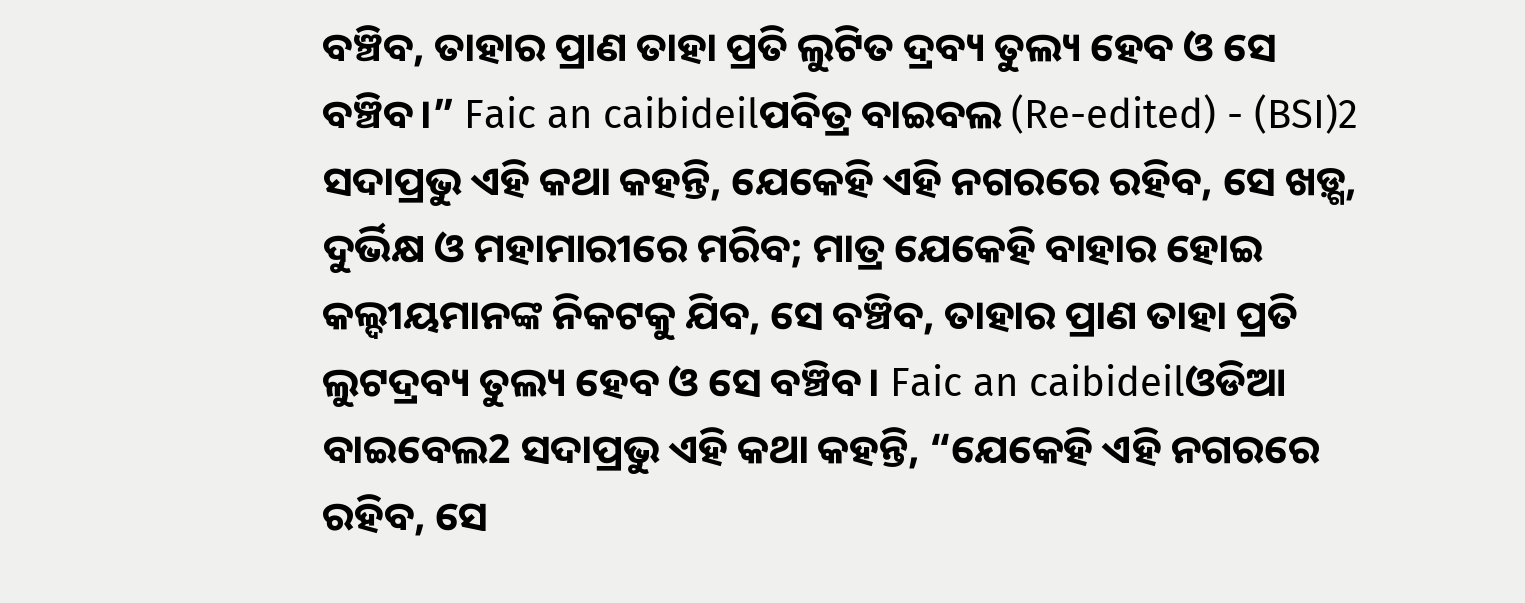ବଞ୍ଚିବ, ତାହାର ପ୍ରାଣ ତାହା ପ୍ରତି ଲୁଟିତ ଦ୍ରବ୍ୟ ତୁଲ୍ୟ ହେବ ଓ ସେ ବଞ୍ଚିବ।” Faic an caibideilପବିତ୍ର ବାଇବଲ (Re-edited) - (BSI)2 ସଦାପ୍ରଭୁ ଏହି କଥା କହନ୍ତି, ଯେକେହି ଏହି ନଗରରେ ରହିବ, ସେ ଖଡ଼୍ଗ, ଦୁର୍ଭିକ୍ଷ ଓ ମହାମାରୀରେ ମରିବ; ମାତ୍ର ଯେକେହି ବାହାର ହୋଇ କଲ୍ଦୀୟମାନଙ୍କ ନିକଟକୁ ଯିବ, ସେ ବଞ୍ଚିବ, ତାହାର ପ୍ରାଣ ତାହା ପ୍ରତି ଲୁଟଦ୍ରବ୍ୟ ତୁଲ୍ୟ ହେବ ଓ ସେ ବଞ୍ଚିବ। Faic an caibideilଓଡିଆ ବାଇବେଲ2 ସଦାପ୍ରଭୁ ଏହି କଥା କହନ୍ତି, “ଯେକେହି ଏହି ନଗରରେ ରହିବ, ସେ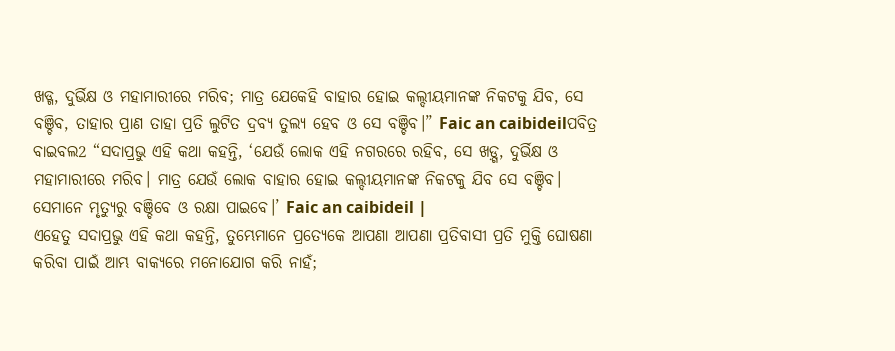ଖଡ୍ଗ, ଦୁର୍ଭିକ୍ଷ ଓ ମହାମାରୀରେ ମରିବ; ମାତ୍ର ଯେକେହି ବାହାର ହୋଇ କଲ୍ଦୀୟମାନଙ୍କ ନିକଟକୁ ଯିବ, ସେ ବଞ୍ଚିବ, ତାହାର ପ୍ରାଣ ତାହା ପ୍ରତି ଲୁଟିତ ଦ୍ରବ୍ୟ ତୁଲ୍ୟ ହେବ ଓ ସେ ବଞ୍ଚିବ।” Faic an caibideilପବିତ୍ର ବାଇବଲ2 “ସଦାପ୍ରଭୁ ଏହି କଥା କହନ୍ତି, ‘ଯେଉଁ ଲୋକ ଏହି ନଗରରେ ରହିବ, ସେ ଖଡ଼୍ଗ, ଦୁର୍ଭିକ୍ଷ ଓ ମହାମାରୀରେ ମରିବ। ମାତ୍ର ଯେଉଁ ଲୋକ ବାହାର ହୋଇ କଲ୍ଦୀୟମାନଙ୍କ ନିକଟକୁ ଯିବ ସେ ବଞ୍ଚିବ। ସେମାନେ ମୃତ୍ୟୁରୁ ବଞ୍ଚିବେ ଓ ରକ୍ଷା ପାଇବେ।’ Faic an caibideil |
ଏହେତୁ ସଦାପ୍ରଭୁ ଏହି କଥା କହନ୍ତି, ତୁମ୍ଭେମାନେ ପ୍ରତ୍ୟେକେ ଆପଣା ଆପଣା ପ୍ରତିବାସୀ ପ୍ରତି ମୁକ୍ତି ଘୋଷଣା କରିବା ପାଇଁ ଆମ୍ଭ ବାକ୍ୟରେ ମନୋଯୋଗ କରି ନାହଁ;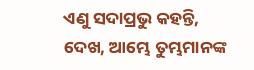ଏଣୁ ସଦାପ୍ରଭୁ କହନ୍ତି, ଦେଖ, ଆମ୍ଭେ ତୁମ୍ଭମାନଙ୍କ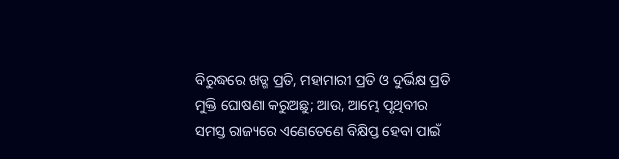ବିରୁଦ୍ଧରେ ଖଡ୍ଗ ପ୍ରତି, ମହାମାରୀ ପ୍ରତି ଓ ଦୁର୍ଭିକ୍ଷ ପ୍ରତି ମୁକ୍ତି ଘୋଷଣା କରୁଅଛୁ; ଆଉ, ଆମ୍ଭେ ପୃଥିବୀର ସମସ୍ତ ରାଜ୍ୟରେ ଏଣେତେଣେ ବିକ୍ଷିପ୍ତ ହେବା ପାଇଁ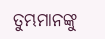ତୁମ୍ଭମାନଙ୍କୁ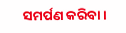ସମର୍ପଣ କରିବା।